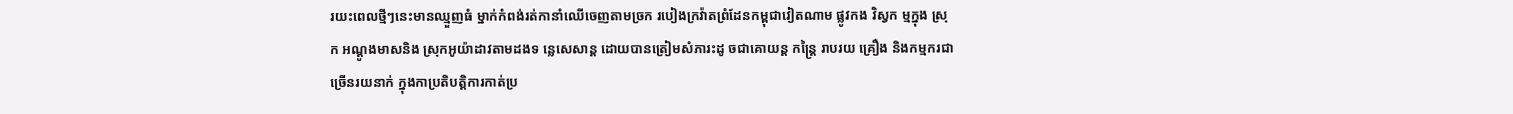រយះពេលថ្មីៗនេះមានឈ្មួញធំ ម្នាក់កំពង់រត់កានាំឈើចេញតាមច្រក របៀងក្រវ៉ាតព្រំដែនកម្ពុជាវៀតណាម ផ្លូវកង វិស្វក ម្មក្នុង ស្រុក អណ្ដូងមាសនិង ស្រុកអូយ៉ាដាវតាមដងទ ន្លេសេសាន្ត ដោយបានត្រៀមសំភារះដូ ចជាគោយន្ត កន្ត្រៃ រាបរយ គ្រឿង និងកម្មករជា ច្រើនរយនាក់ ក្នុងកាប្រតិបត្តិការកាត់ប្រ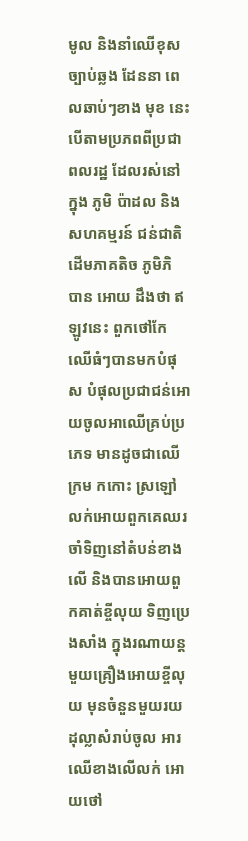មូល និងនាំឈើខុសច្បាប់ឆ្លង ដែននា ពេលឆាប់ៗខាង មុខ នេះ បើតាមប្រភពពីប្រជាពលរដ្ឋ ដែលរស់នៅក្នុង ភូមិ ប៉ាដល និងសហគម្មរន៍ ជន់ជាតិ ដើមភាគតិច ភូមិភិ បាន អោយ ដឹងថា ឥឡូវនេះ ពួកថៅកែឈើធំៗបានមកបំផុស បំផុលប្រជាជន់អោយចូលអាឈើគ្រប់ប្រភេទ មានដូចជាឈើ ក្រម កកោះ ស្រឡៅ លក់អោយពួកគេឈរ ចាំទិញនៅតំបន់ខាងលើ និងបានអោយពួកគាត់ខ្ចីលុយ ទិញប្រេងសាំង ក្នុងរណាយន្ត មួយគ្រឿងអោយខ្ចីលុយ មុនចំនួនមួយរយដុល្លាសំរាប់ចូល អារឈើខាងលើលក់ អោយថៅ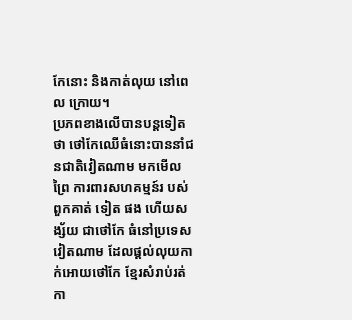កែនោះ និងកាត់លុយ នៅពេល ក្រោយ។
ប្រភពខាងលើបានបន្តទៀតថា ថៅកែឈើធំនោះបាននាំជនជាតិវៀតណាម មកមើលព្រៃ ការពារសហគម្មន៍រ បស់ពួកគាត់ ទៀត ផង ហើយសង្ស័យ ជាថៅកែ ធំនៅប្រទេសវៀតណាម ដែលផ្ដល់លុយកាក់អោយថៅកែ ខ្មែរសំរាប់រត់កា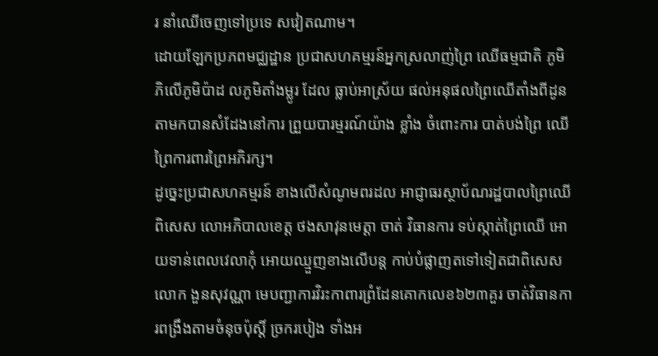រ នាំឈើចេញទៅប្រទេ សវៀតណាម។
ដោយឡែកប្រភពមជ្ឈដ្ឋាន ប្រជាសហគម្មរន៍អ្នកស្រលាញ់ព្រៃ ឈើធម្មជាតិ ភូមិភិលើភូមិប៉ាដ លភូមិតាំងម្លូរ ដែល ធ្លាប់អាស្រ័យ ផល់អនុផលព្រៃឈើតាំងពីដូន តាមកបានសំដែងនៅការ ព្រួយបារម្មរណ៍យ៉ាង ខ្លាំង ចំពោះការ បាត់បង់ព្រៃ ឈើព្រៃការពារព្រៃអភិរក្ស។
ដូច្នេះប្រជាសហគម្មរន៍ ខាងលើសំណូមពរដល អាជ្ញាធរស្ថាប័ណរដ្ឋបាលព្រៃឈើ ពិសេស លោអភិបាលខេត្ត ថងសាវុនមេត្តា ចាត់ វិធានការ ទប់ស្កាត់ព្រៃឈើ អោយទាន់ពេលវេលាកុំ អោយឈ្មួញខាងលើបន្ត កាប់បំផ្លាញតទៅទៀតជាពិសេស លោក ងួនសុវណ្ណា មេបញ្ជាការវិរះកាពារព្រំដែនគោកលេខ៦២៣គួរ ចាត់វិធានការពង្រឹងតាមចំនុចប៉ុស្តិ៍ ច្រករបៀង ទាំងអ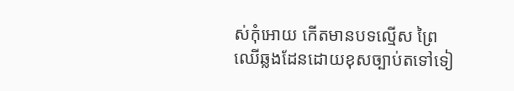ស់កុំអោយ កើតមានបទល្មើស ព្រៃឈើឆ្លងដែនដោយខុសច្បាប់តទៅទៀ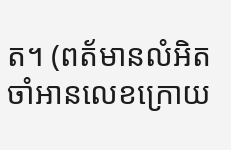ត។ (ពត័មានលំអិតចាំអានលេខក្រោយ